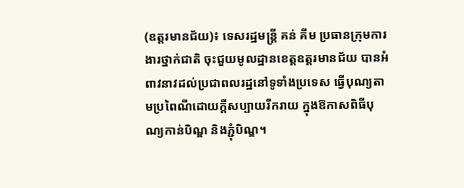(ឧត្តរមានជ័យ)៖ ទេសរដ្ឋមន្ដ្រី គន់ គីម ប្រធានក្រុមការងារថ្នាក់ជាតិ ចុះជួយមូលដ្ឋានខេត្តឧត្តរមានជ័យ បានអំពាវនាវដល់ប្រជាពលរដ្ឋនៅទូទាំងប្រទេស ធ្វើបុណ្យតាមប្រពៃណីដោយក្ដីសប្បាយរីករាយ ក្នុងឱកាសពិធីបុណ្យកាន់បិណ្ឌ និងភ្ជុំបិណ្ឌ។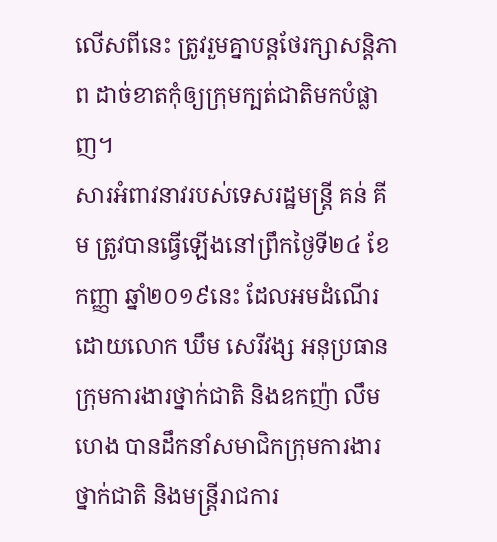លើសពីនេះ ត្រូវរួមគ្នាបន្ដថែរក្សាសន្ដិភាព ដាច់ខាតកុំឲ្យក្រុមក្បត់ជាតិមកបំផ្លាញ។
សារអំពាវនាវរបស់ទេសរដ្ឋមន្ដ្រី គន់ គីម ត្រូវបានធ្វើឡើងនៅព្រឹកថ្ងៃទី២៤ ខែកញ្ញា ឆ្នាំ២០១៩នេះ ដែលអមដំណើរដោយលោក ឃឹម សេរីវង្ស អនុប្រធានក្រុមការងារថ្នាក់ជាតិ និងឧកញ៉ា លឹម ហេង បានដឹកនាំសមាជិកក្រុមការងារថ្នាក់ជាតិ និងមន្ត្រីរាជការ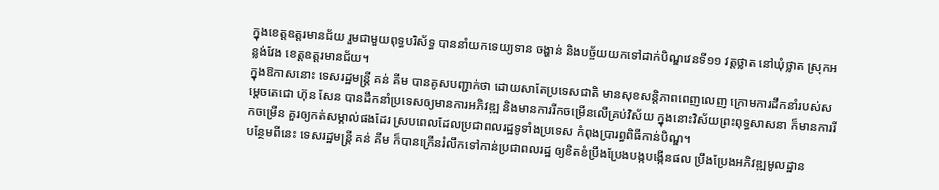ក្នុងខេត្តឧត្ដរមានជ័យ រួមជាមួយពុទ្ធបរិស័ទ្ធ បាននាំយកទេយ្យទាន ចង្ហាន់ និងបច្ច័យយកទៅដាក់បិណ្ឌវេនទី១១ វត្តថ្លាត នៅឃុំថ្លាត ស្រុកអន្លង់វែង ខេត្តឧត្ដរមានជ័យ។
ក្នុងឱកាសនោះ ទេសរដ្ឋមន្ដ្រី គន់ គីម បានគូសបញ្ជាក់ថា ដោយសាតែប្រទេសជាតិ មានសុខសន្តិភាពពេញលេញ ក្រោមការដឹកនាំរបស់សម្តេចតេជោ ហ៊ុន សែន បានដឹកនាំប្រទេសឲ្យមានការអភិវឌ្ឍ និងមានការរីកចម្រើនលើគ្រប់វិស័យ ក្នុងនោះវិស័យព្រះពុទ្ធសាសនា ក៏មានការរីកចម្រើន គួរឲ្យកត់សម្គាល់ផងដែរ ស្របពេលដែលប្រជាពលរដ្ឋទូទាំងប្រទេស កំពុងប្រារព្ធពិធីកាន់បិណ្ឌ។
បន្ថែមពីនេះ ទេសរដ្ឋមន្ដ្រី គន់ គីម ក៏បានក្រើនរំលឹកទៅកាន់ប្រជាពលរដ្ឋ ឲ្យខិតខំប្រឹងប្រែងបង្កបង្កើនផល ប្រឹងប្រែងអភិវឌ្ឍមូលដ្ឋាន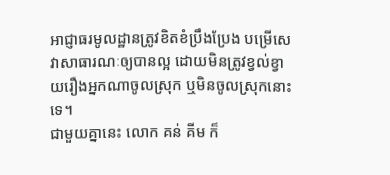អាជ្ញាធរមូលដ្ឋានត្រូវខិតខំប្រឹងប្រែង បម្រើសេវាសាធារណៈឲ្យបានល្អ ដោយមិនត្រូវខ្វល់ខ្វាយរឿងអ្នកណាចូលស្រុក ឬមិនចូលស្រុកនោះទេ។
ជាមួយគ្នានេះ លោក គន់ គីម ក៏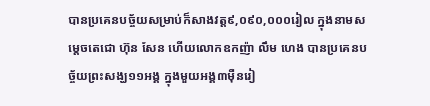បានប្រគេនបច្ច័យសម្រាប់ក៏សាងវត្ត៩,០៩០,០០០រៀល ក្នុងនាមសម្តេចតេជោ ហ៊ុន សែន ហើយលោកឧកញ៉ា លឹម ហេង បានប្រគេនបច្ច័យព្រះសង្ឃ១១អង្គ ក្នុងមួយអង្គ៣ម៉ឺនរៀ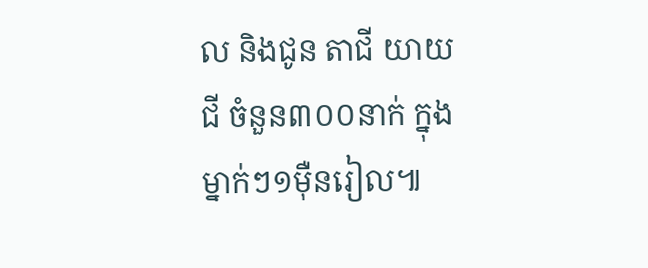ល និងជូន តាជី យាយជី ចំនួន៣០០នាក់ ក្នុងម្នាក់ៗ១ម៉ឺនរៀល៕